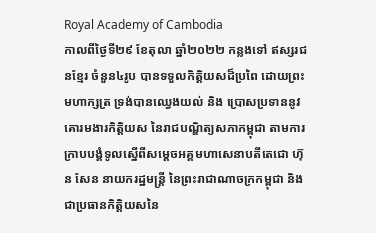Royal Academy of Cambodia
កាលពីថ្ងៃទី២៩ ខែតុលា ឆ្នាំ២០២២ កន្លងទៅ ឥស្សរជនខ្មែរ ចំនួន៤រូប បានទទួលកិត្តិយសដ៏ប្រពៃ ដោយព្រះមហាក្សត្រ ទ្រង់បានឈ្វេងយល់ និង ប្រោសប្រទាននូវគោរមងារកិត្តិយស នៃរាជបណ្ឌិត្យសភាកម្ពុជា តាមការក្រាបបង្គំទូលស្នើពីសម្ដេចអគ្គមហាសេនាបតីតេជោ ហ៊ុន សែន នាយករដ្ឋមន្ត្រី នៃព្រះរាជាណាចក្រកម្ពុជា និងជាប្រធានកិត្តិយសនៃ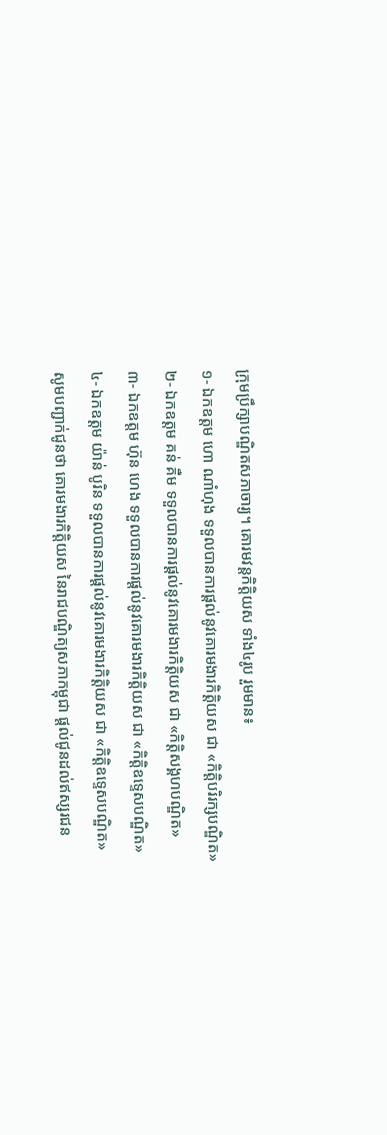ក្រុមប្រឹក្សាបណ្ឌិតសភាចារ្យ។ គោរមវន្តកិត្តិយស ទាំង៤រូប រួមមាន៖
១- ឯកឧត្ដម ហោ ណាំហុង ទទួលបានការផ្ដល់នូវគោរមងារកិត្តិយស ជា «កិត្តិបរិរក្សបណ្ឌិត»
២- ឯកឧត្ដម គន់ គឺម ទទួលបានការផ្ដល់នូវគោរមងារកិត្តិយស ជា «កិត្តិសង្គហបណ្ឌិត»
៣- ឯកឧត្ដម ហ៊ុន ហេង ទទួលបានការផ្ដល់នូវគោរមងារកិត្តិយស ជា «កិត្តិឧទ្ទេសបណ្ឌិត»
៤- ឯកឧត្ដម យ៉ាន់ បូរិន ទទួលបានការផ្ដល់នូវគោរមងារកិត្តិយស ជា «កិត្តិឧទ្ទេសបណ្ឌិត»
សូមបញ្ជាក់ជូនថា គោរមងារកិត្តិយស នៃរាជបណ្ឌិត្យសភាកម្ពុជា ផ្ដល់ជូនដល់ឥស្សរជន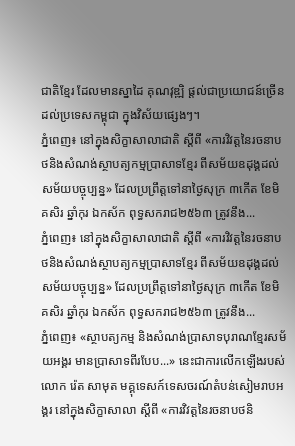ជាតិខ្មែរ ដែលមានស្នាដៃ គុណវុឌ្ឍិ ផ្ដល់ជាប្រយោជន៍ច្រើនដល់ប្រទេសកម្ពុជា ក្នុងវិស័យផ្សេងៗ។
ភ្នំពេញ៖ នៅក្នុងសិក្ខាសាលាជាតិ ស្ដីពី «ការវិវត្តនៃរចនាបថនិងសំណង់ស្ថាបត្យកម្មប្រាសាទខ្មែរ ពីសម័យឧដុង្គដល់សម័យបច្ចុប្បន្ន» ដែលប្រព្រឹត្តទៅនាថ្ងៃសុក្រ ៣កើត ខែមិគសិរ ឆ្នាំកុរ ឯកស័ក ពុទ្ធសករាជ២៥៦៣ ត្រូវនឹង...
ភ្នំពេញ៖ នៅក្នុងសិក្ខាសាលាជាតិ ស្ដីពី «ការវិវត្តនៃរចនាបថនិងសំណង់ស្ថាបត្យកម្មប្រាសាទខ្មែរ ពីសម័យឧដុង្គដល់សម័យបច្ចុប្បន្ន» ដែលប្រព្រឹត្តទៅនាថ្ងៃសុក្រ ៣កើត ខែមិគសិរ ឆ្នាំកុរ ឯកស័ក ពុទ្ធសករាជ២៥៦៣ ត្រូវនឹង...
ភ្នំពេញ៖ «ស្ថាបត្យកម្ម និងសំណង់ប្រាសាទបុរាណខ្មែរសម័យអង្គរ មានប្រាសាទពីរបែប...» នេះជាការលើកឡើងរបស់លោក រ៉េត សាមុត មគ្គុទេសក៍ទេសចរណ៍តំបន់សៀមរាបអង្គរ នៅក្នុងសិក្ខាសាលា ស្ដីពី «ការវិវត្តនៃរចនាបថនិ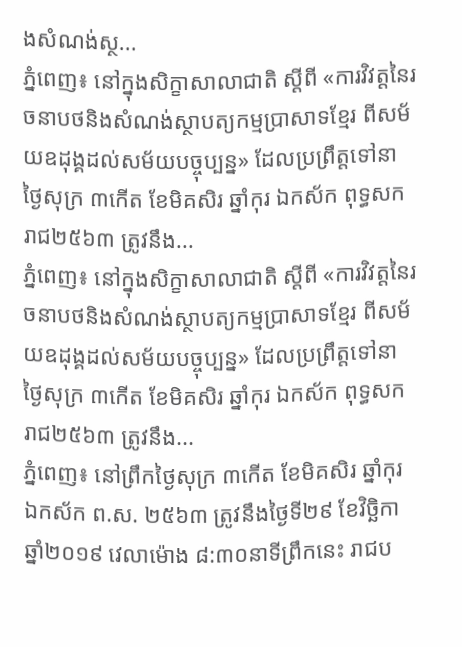ងសំណង់ស្ថ...
ភ្នំពេញ៖ នៅក្នុងសិក្ខាសាលាជាតិ ស្ដីពី «ការវិវត្តនៃរចនាបថនិងសំណង់ស្ថាបត្យកម្មប្រាសាទខ្មែរ ពីសម័យឧដុង្គដល់សម័យបច្ចុប្បន្ន» ដែលប្រព្រឹត្តទៅនាថ្ងៃសុក្រ ៣កើត ខែមិគសិរ ឆ្នាំកុរ ឯកស័ក ពុទ្ធសករាជ២៥៦៣ ត្រូវនឹង...
ភ្នំពេញ៖ នៅក្នុងសិក្ខាសាលាជាតិ ស្ដីពី «ការវិវត្តនៃរចនាបថនិងសំណង់ស្ថាបត្យកម្មប្រាសាទខ្មែរ ពីសម័យឧដុង្គដល់សម័យបច្ចុប្បន្ន» ដែលប្រព្រឹត្តទៅនាថ្ងៃសុក្រ ៣កើត ខែមិគសិរ ឆ្នាំកុរ ឯកស័ក ពុទ្ធសករាជ២៥៦៣ ត្រូវនឹង...
ភ្នំពេញ៖ នៅព្រឹកថ្ងៃសុក្រ ៣កើត ខែមិគសិរ ឆ្នាំកុរ ឯកស័ក ព.ស. ២៥៦៣ ត្រូវនឹងថ្ងៃទី២៩ ខែវិច្ឆិកា ឆ្នាំ២០១៩ វេលាម៉ោង ៨:៣០នាទីព្រឹកនេះ រាជប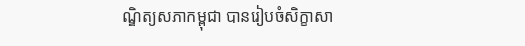ណ្ឌិត្យសភាកម្ពុជា បានរៀបចំសិក្ខាសា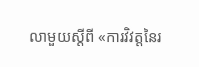លាមួយស្ដីពី «ការវិវត្តនៃរ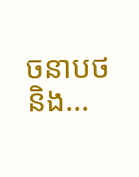ចនាបថនិង...